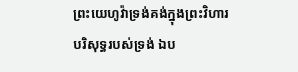ព្រះយេហូវ៉ាទ្រង់គង់ក្នុងព្រះវិហារបរិសុទ្ធរបស់ទ្រង់ ឯប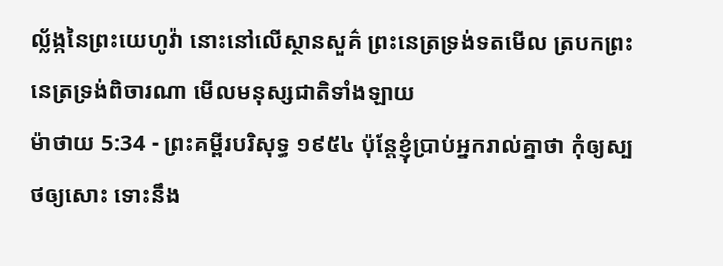ល្ល័ង្កនៃព្រះយេហូវ៉ា នោះនៅលើស្ថានសួគ៌ ព្រះនេត្រទ្រង់ទតមើល ត្របកព្រះនេត្រទ្រង់ពិចារណា មើលមនុស្សជាតិទាំងឡាយ
ម៉ាថាយ 5:34 - ព្រះគម្ពីរបរិសុទ្ធ ១៩៥៤ ប៉ុន្តែខ្ញុំប្រាប់អ្នករាល់គ្នាថា កុំឲ្យស្បថឲ្យសោះ ទោះនឹង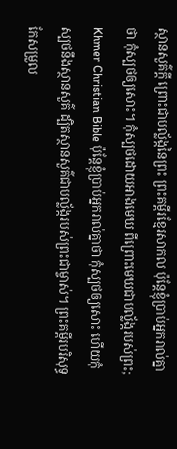ស្ថានសួគ៌ក្តី ព្រោះជាបល្ល័ង្កនៃព្រះ ព្រះគម្ពីរខ្មែរសាកល ប៉ុន្តែខ្ញុំប្រាប់អ្នករាល់គ្នាថា កុំស្បថឲ្យសោះ។ កុំស្បថដោយអាងមេឃ ពីព្រោះមេឃជាបល្ល័ង្ករបស់ព្រះ; Khmer Christian Bible ប៉ុន្ដែខ្ញុំប្រាប់អ្នករាល់គ្នាថា កុំស្បថឲ្យសោះ ហើយកុំស្បថនឹងស្ថានសួគ៌ ដ្បិតស្ថានសួគ៌ជាបល្ល័ង្ករបស់ព្រះជាម្ចាស់។ ព្រះគម្ពីរបរិសុទ្ធកែសម្រួល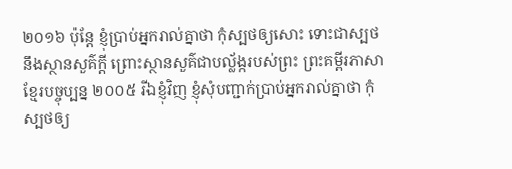២០១៦ ប៉ុន្តែ ខ្ញុំប្រាប់អ្នករាល់គ្នាថា កុំស្បថឲ្យសោះ ទោះជាស្បថនឹងស្ថានសួគ៌ក្តី ព្រោះស្ថានសួគ៌ជាបល្ល័ង្ករបស់ព្រះ ព្រះគម្ពីរភាសាខ្មែរបច្ចុប្បន្ន ២០០៥ រីឯខ្ញុំវិញ ខ្ញុំសុំបញ្ជាក់ប្រាប់អ្នករាល់គ្នាថា កុំស្បថឲ្យ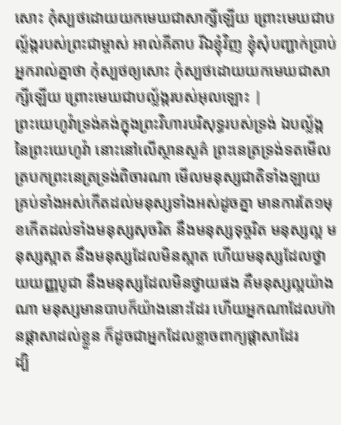សោះ កុំស្បថដោយយកមេឃជាសាក្សីឡើយ ព្រោះមេឃជាបល្ល័ង្ករបស់ព្រះជាម្ចាស់ អាល់គីតាប រីឯខ្ញុំវិញ ខ្ញុំសុំបញ្ជាក់ប្រាប់អ្នករាល់គ្នាថា កុំស្បថឲ្យសោះ កុំស្បថដោយយកមេឃជាសាក្សីឡើយ ព្រោះមេឃជាបល្ល័ង្ករបស់អុលឡោះ |
ព្រះយេហូវ៉ាទ្រង់គង់ក្នុងព្រះវិហារបរិសុទ្ធរបស់ទ្រង់ ឯបល្ល័ង្កនៃព្រះយេហូវ៉ា នោះនៅលើស្ថានសួគ៌ ព្រះនេត្រទ្រង់ទតមើល ត្របកព្រះនេត្រទ្រង់ពិចារណា មើលមនុស្សជាតិទាំងឡាយ
គ្រប់ទាំងអស់កើតដល់មនុស្សទាំងអស់ដូចគ្នា មានការតែ១មុខកើតដល់ទាំងមនុស្សសុចរិត នឹងមនុស្សទុច្ចរិត មនុស្សល្អ មនុស្សស្អាត នឹងមនុស្សដែលមិនស្អាត ហើយមនុស្សដែលថ្វាយយញ្ញបូជា នឹងមនុស្សដែលមិនថ្វាយផង គឺមនុស្សល្អយ៉ាងណា មនុស្សមានបាបក៏យ៉ាងនោះដែរ ហើយអ្នកណាដែលហ៊ានផ្តាសាដល់ខ្លួន ក៏ដូចជាអ្នកដែលខ្លាចពាក្យផ្តាសាដែរ
ដ្បិ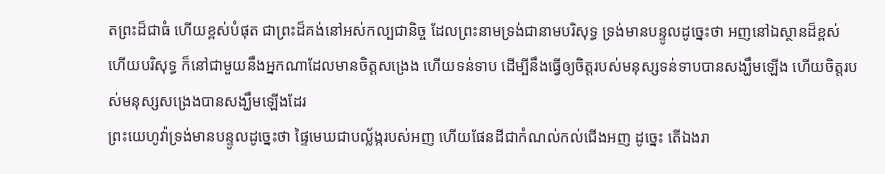តព្រះដ៏ជាធំ ហើយខ្ពស់បំផុត ជាព្រះដ៏គង់នៅអស់កល្បជានិច្ច ដែលព្រះនាមទ្រង់ជានាមបរិសុទ្ធ ទ្រង់មានបន្ទូលដូច្នេះថា អញនៅឯស្ថានដ៏ខ្ពស់ ហើយបរិសុទ្ធ ក៏នៅជាមួយនឹងអ្នកណាដែលមានចិត្តសង្រេង ហើយទន់ទាប ដើម្បីនឹងធ្វើឲ្យចិត្តរបស់មនុស្សទន់ទាបបានសង្ឃឹមឡើង ហើយចិត្តរបស់មនុស្សសង្រេងបានសង្ឃឹមឡើងដែរ
ព្រះយេហូវ៉ាទ្រង់មានបន្ទូលដូច្នេះថា ផ្ទៃមេឃជាបល្ល័ង្ករបស់អញ ហើយផែនដីជាកំណល់កល់ជើងអញ ដូច្នេះ តើឯងរា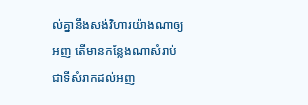ល់គ្នានឹងសង់វិហារយ៉ាងណាឲ្យអញ តើមានកន្លែងណាសំរាប់ជាទីសំរាកដល់អញ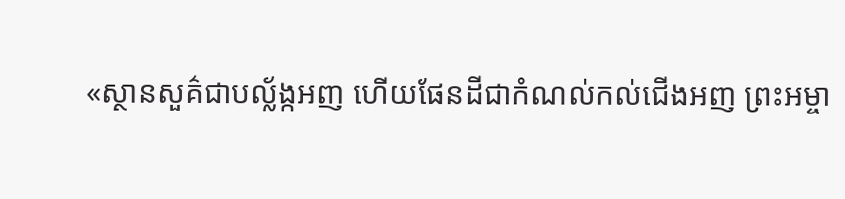«ស្ថានសួគ៌ជាបល្ល័ង្កអញ ហើយផែនដីជាកំណល់កល់ជើងអញ ព្រះអម្ចា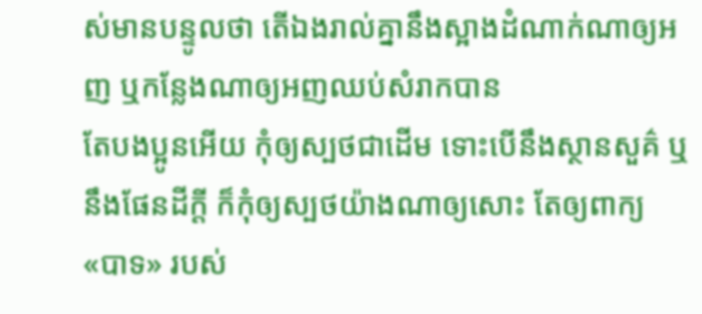ស់មានបន្ទូលថា តើឯងរាល់គ្នានឹងស្អាងដំណាក់ណាឲ្យអញ ឬកន្លែងណាឲ្យអញឈប់សំរាកបាន
តែបងប្អូនអើយ កុំឲ្យស្បថជាដើម ទោះបើនឹងស្ថានសួគ៌ ឬនឹងផែនដីក្តី ក៏កុំឲ្យស្បថយ៉ាងណាឲ្យសោះ តែឲ្យពាក្យ «បាទ» របស់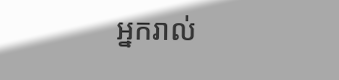អ្នករាល់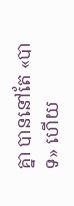គ្នា បាននៅតែ «បាទ» ហើយ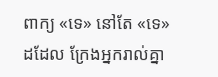ពាក្យ «ទេ» នៅតែ «ទេ» ដដែល ក្រែងអ្នករាល់គ្នា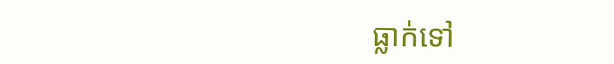ធ្លាក់ទៅ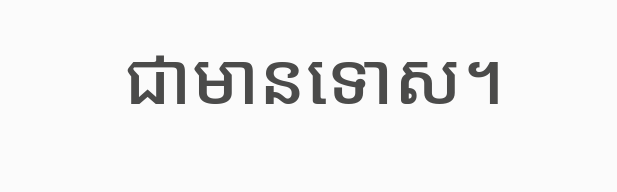ជាមានទោស។